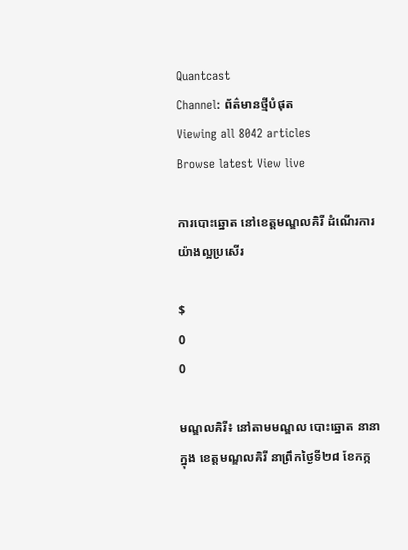Quantcast
Channel: ព័ត៌មានថ្មីបំផុត
Viewing all 8042 articles
Browse latest View live

ការបោះឆ្នោត នៅខេត្តមណ្ឌលគិរី ដំណើរការ យ៉ាងល្អប្រសើរ

$
0
0

មណ្ឌលគិរី៖ នៅតាមមណ្ឌល បោះឆ្នោត នានាក្នុង ខេត្តមណ្ឌលគិរី នាព្រឹកថ្ងៃទី២៨ ខែកក្ក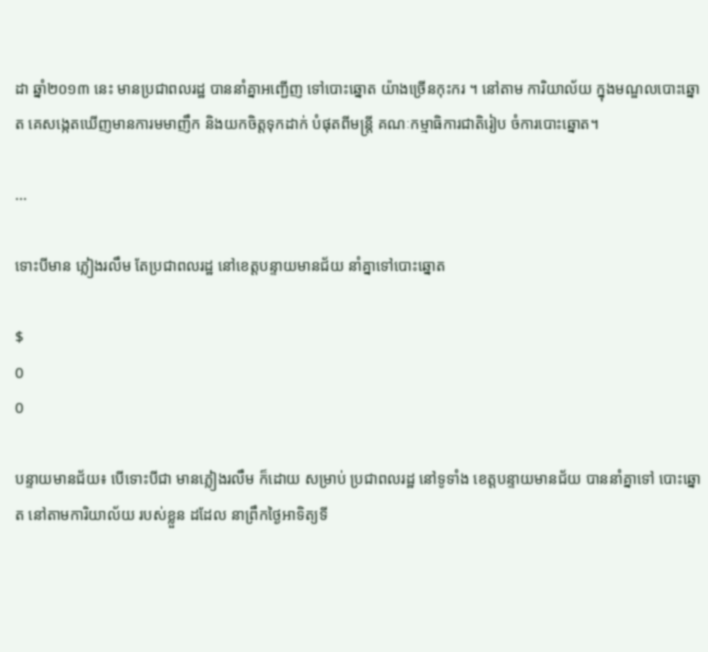ដា ឆ្នាំ២០១៣ នេះ មានប្រជាពលរដ្ឋ បាននាំគ្នាអញ្ជើញ ទៅបោះឆ្នោត យ៉ាងច្រើនកុះករ ។ នៅតាម ការិយាល័យ ក្នុងមណ្ឌលបោះឆ្នោត គេសង្កេតឃើញមានការមមាញឹក និងយកចិត្តទុកដាក់ បំផុតពីមន្រ្តី គណៈកម្មាធិការជាតិរៀប ចំការបោះឆ្នោត។

...

ទោះបីមាន ភ្លៀងរលឹម តែប្រជាពលរដ្ឋ នៅខេត្តបន្ទាយមានជ័យ នាំគ្នាទៅបោះឆ្នោត

$
0
0

បន្ទាយមានជ័យ៖ បើទោះបីជា មានភ្លៀងរលឹម ក៏ដោយ សម្រាប់ ប្រជាពលរដ្ឋ នៅទូទាំង ខេត្តបន្ទាយមានជ័យ បាននាំគ្នាទៅ បោះឆ្នោត នៅតាមការិយាល័យ របស់ខ្លួន ដដែល នាព្រឹកថ្ងៃអាទិត្យទី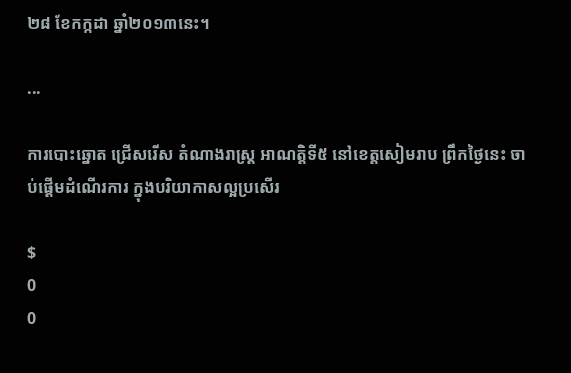២៨ ខែកក្កដា ឆ្នាំ២០១៣នេះ។

...

ការបោះឆ្នោត ជ្រើសរើស តំណាងរាស្ត្រ អាណត្តិទី៥ នៅខេត្តសៀមរាប ព្រឹកថ្ងៃនេះ ចាប់ផ្ដើមដំណើរការ ក្នុងបរិយាកាសល្អប្រសើរ

$
0
0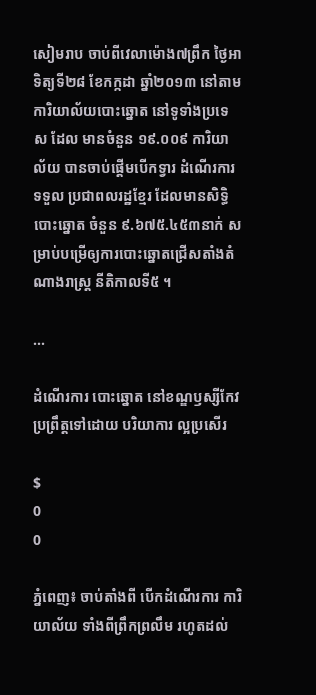សៀមរាប ចាប់ពីវេលាម៉ោង៧ព្រឹក ថ្ងៃអាទិត្យទី២៨ ខែកក្កដា ឆ្នាំ២០១៣ នៅតាមការិយាល័យបោះឆ្នោត នៅទូទាំងប្រទេស ដែល មានចំនួន ១៩.០០៩ ការិយាល័យ បានចាប់ផ្តើមបើកទ្វារ ដំណើរការទទួល ប្រជាពលរដ្ឋខ្មែរ ដែលមានសិទ្ធិបោះឆ្នោត ចំនួន ៩.៦៧៥.៤៥៣នាក់ សម្រាប់បម្រើឲ្យការបោះឆ្នោតជ្រើសតាំងតំណាងរាស្រ្ត នីតិកាលទី៥ ។

...

ដំណើរការ បោះឆ្នោត នៅខណ្ឌឫស្សីកែវ ប្រព្រឹត្តទៅដោយ បរិយាការ ល្អប្រសើរ

$
0
0

ភ្នំពេញ៖ ចាប់តាំងពី បើកដំណើរការ ការិយាល័យ ទាំងពីព្រឹកព្រលឹម រហូតដល់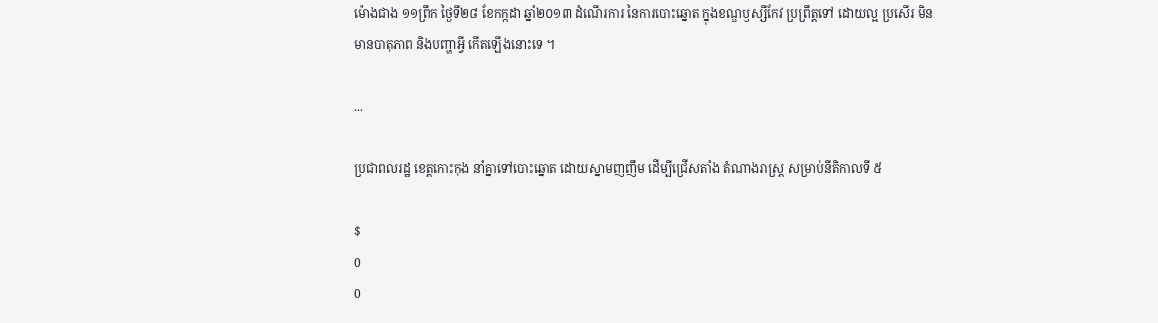ម៉ោងជាង ១១ព្រឹក ថ្ងៃទី២៨ ខែកក្កដា ឆ្នាំ២០១៣ ដំណើរការ នៃការបោះឆ្នោត ក្នុងខណ្ឌឫស្សីកែវ ប្រព្រឹត្តទៅ ដោយល្អ ប្រសើរ មិនមានបាតុភាព និងបញ្ហាអ្វី កើតឡើងនោះទេ ។

...

ប្រជាពលរដ្ឋ ខេត្តកោះកុង នាំគ្នាទៅបោះឆ្នោត ដោយស្នាមញញឹម ដើម្បីជ្រើសតាំង តំណាងរាស្ដ្រ សម្រាប់នីតិកាលទី ៥

$
0
0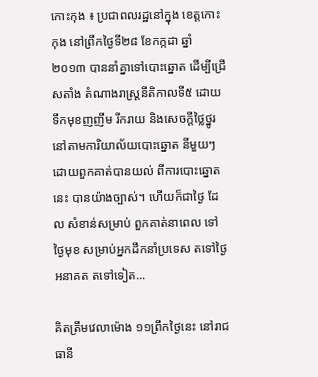កោះកុង ៖ ប្រជាពលរដ្ឋនៅក្នុង ខេត្ដកោះកុង នៅព្រឹកថ្ងៃទី២៨ ខែកក្កដា ឆ្នាំ២០១៣ បាននាំគ្នាទៅបោះឆ្នោត ដើម្បីជ្រើសតាំង តំណាងរាស្ដ្រនីតិកាលទី៥ ដោយទឹកមុខញញឹម រីករាយ និងសេចក្ដីថ្លៃថ្នូរ នៅតាមការិយាល័យបោះឆ្នោត នីមួយៗ ដោយពួកគាត់បានយល់ ពីការបោះឆ្នោតនេះ បានយ៉ាងច្បាស់។ ហើយក៏ជាថ្ងៃ ដែល សំខាន់សម្រាប់ ពួកគាត់នាពេល ទៅថ្ងៃមុខ សម្រាប់អ្នកដឹកនាំប្រទេស តទៅថ្ងៃអនាគត តទៅទៀត...

គិតត្រឹមវេលាម៉ោង ១១ព្រឹកថ្ងៃនេះ នៅរាជធានី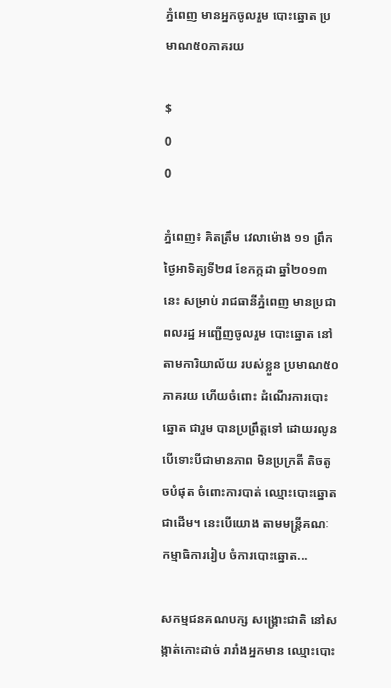ភ្នំពេញ មានអ្នកចូលរួម បោះឆ្នោត ប្រមាណ៥០ភាគរយ

$
0
0

ភ្នំពេញ៖ គិតត្រឹម វេលាម៉ោង ១១ ព្រឹកថ្ងៃអាទិត្យទី២៨ ខែកក្កដា ឆ្នាំ២០១៣នេះ សម្រាប់ រាជធានីភ្នំពេញ មានប្រជាពលរដ្ឋ អញ្ជើញចូលរួម បោះឆ្នោត នៅតាមការិយាល័យ របស់ខ្លួន ប្រមាណ៥០ភាគរយ ហើយចំពោះ ដំណើរការបោះឆ្នោត ជារួម បានប្រព្រឹត្តទៅ ដោយរលូន បើទោះបីជាមានភាព មិនប្រក្រតី តិចតូចបំផុត ចំពោះការបាត់ ឈ្មោះបោះឆ្នោត ជាដើម។ នេះបើយោង តាមមន្រ្តីគណៈ កម្មាធិការរៀប ចំការបោះឆ្នោត...

សកម្មជនគណបក្ស សង្រ្គោះជាតិ នៅសង្កាត់កោះដាច់ រារាំងអ្នកមាន ឈ្មោះបោះ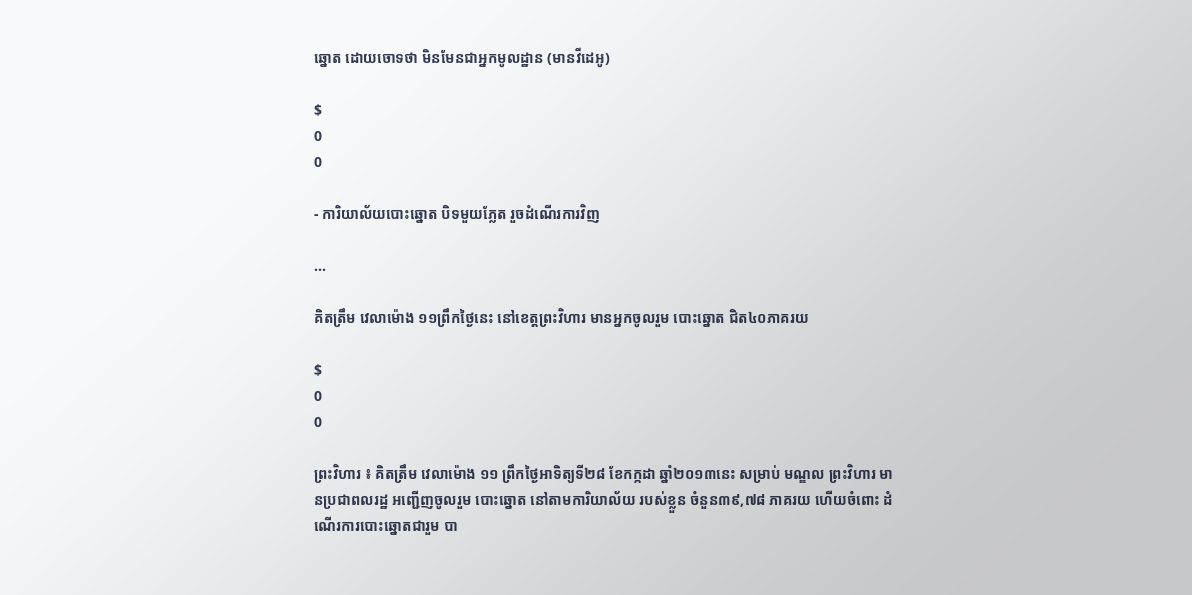ឆ្នោត ដោយចោទថា មិនមែនជាអ្នកមូលដ្ឋាន (មានវីដេអូ)

$
0
0

- ការិយាល័យបោះឆ្នោត បិទមួយភ្លែត រួចដំណើរការវិញ

...

គិតត្រឹម វេលាម៉ោង ១១ព្រឹកថ្ងៃនេះ នៅខេត្តព្រះវិហារ មានអ្នកចូលរួម បោះឆ្នោត ជិត៤០ភាគរយ

$
0
0

ព្រះវិហារ ៖ គិតត្រឹម វេលាម៉ោង ១១ ព្រឹកថ្ងៃអាទិត្យទី២៨ ខែកក្កដា ឆ្នាំ២០១៣នេះ សម្រាប់ មណ្ឌល ព្រះវិហារ មានប្រជាពលរដ្ឋ អញ្ជើញចូលរួម បោះឆ្នោត នៅតាមការិយាល័យ របស់ខ្លួន ចំនួន៣៩,៧៨ ភាគរយ ហើយចំពោះ ដំណើរការបោះឆ្នោតជារួម បា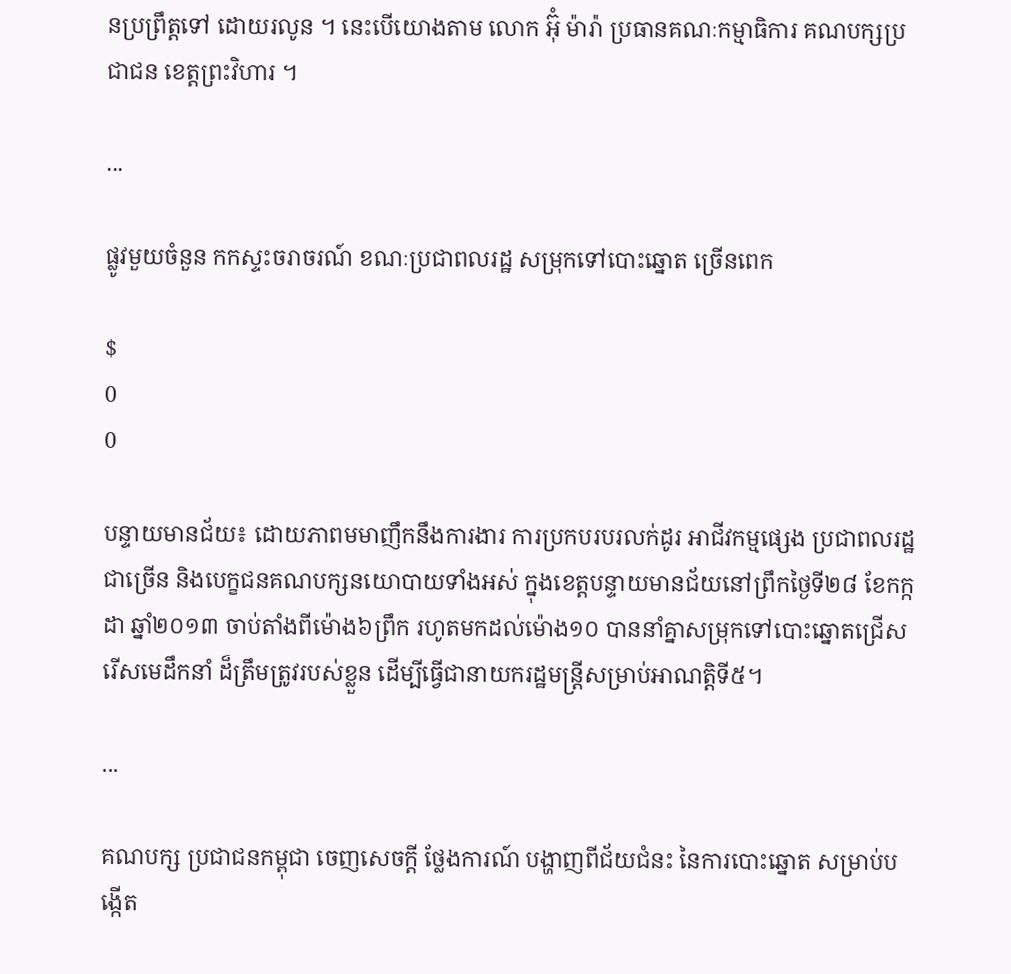នប្រព្រឹត្តទៅ ដោយរលូន ។ នេះបើយោងតាម លោក អ៊ុំ ម៉ារ៉ា ប្រធានគណៈកម្មាធិការ គណបក្សប្រជាជន ខេត្តព្រះវិហារ ។

...

ផ្លូវមួយចំនួន កកស្ទះចរាចរណ៍ ខណៈប្រជាពលរដ្ឋ សម្រុកទៅបោះឆ្នោត ច្រើនពេក

$
0
0

បន្ទាយមានជ័យ៖ ដោយភាពមមាញឹកនឹងការងារ ការប្រកបរបរលក់ដូរ អាជីវកម្មផ្សេង ប្រជាពលរដ្ឋជាច្រើន និងបេក្ខជនគណបក្សនយោបាយទាំងអស់ ក្នុងខេត្តបន្ទាយមានជ័យនៅព្រឹកថ្ងៃទី២៨ ខែកក្កដា ឆ្នាំ២០១៣ ចាប់តាំងពីម៉ោង៦ព្រឹក រហូតមកដល់ម៉ោង១០ បាននាំគ្នាសម្រុកទៅបោះឆ្នោតជ្រើសរើសមេដឹកនាំ ដ៏ត្រឹមត្រូវរបស់ខ្លួន ដើម្បីធ្វើជានាយករដ្ឋមន្ត្រីសម្រាប់អាណត្តិទី៥។

...

គណបក្ស ប្រជាជនកម្ពុជា ចេញសេចក្តី ថ្លែងការណ៍ បង្ហាញពីជ័យជំនះ នៃការបោះឆ្នោត សម្រាប់បង្កើត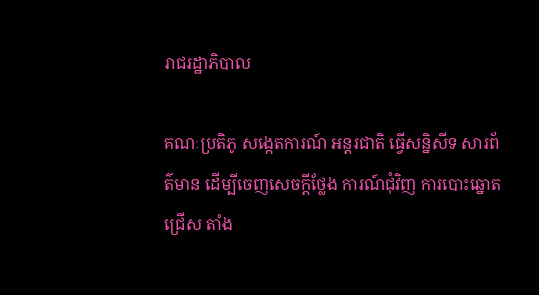រាជរដ្ឋាភិបាល

គណៈប្រតិភូ សង្កេតការណ៍ អន្តរជាតិ ធ្វើសន្និសីទ សារព័ត៌មាន ដើម្បីចេញសេចក្តីថ្លែង ការណ៍ជុំវិញ ការបោះឆ្នោតជ្រើស តាំង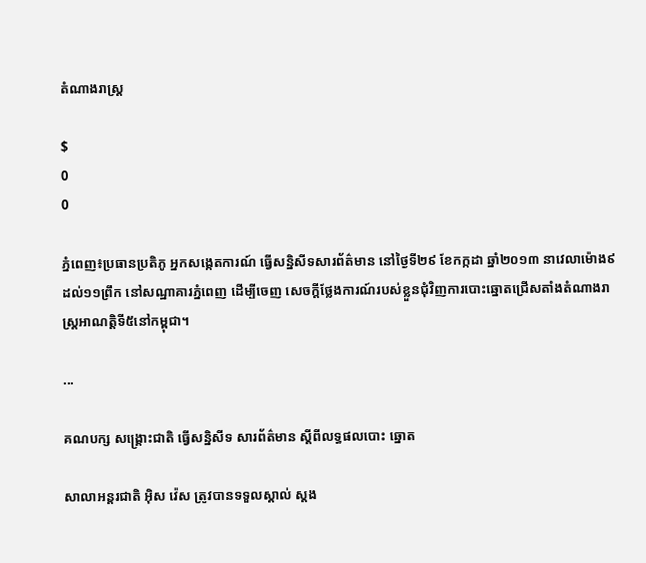តំណាងរាស្រ្ត

$
0
0

ភ្នំពេញ៖ប្រធានប្រតិភូ អ្នកសង្កេតការណ៍ ធ្វើសន្និសីទសារព័ត៌មាន នៅថ្ងៃទី២៩ ខែកក្កដា ឆ្នាំ២០១៣ នាវេលាម៉ោង៩ ដល់១១ព្រឹក នៅសណ្ឋាគារភ្នំពេញ ដើម្បីចេញ សេចក្តីថ្លែងការណ៍របស់ខ្លួនជុំវិញការបោះឆ្នោតជ្រើសតាំងតំណាងរាស្ត្រអាណត្តិទី៥នៅកម្ពុជា។

...

គណបក្ស សង្គ្រោះជាតិ ធ្វើសន្និសីទ សារព័ត៌មាន ស្ដីពីលទ្ធផលបោះ ឆ្នោត

សាលាអន្តរជាតិ អ៊ិស វ៉េស ត្រូវបានទទួលស្គាល់ ស្តង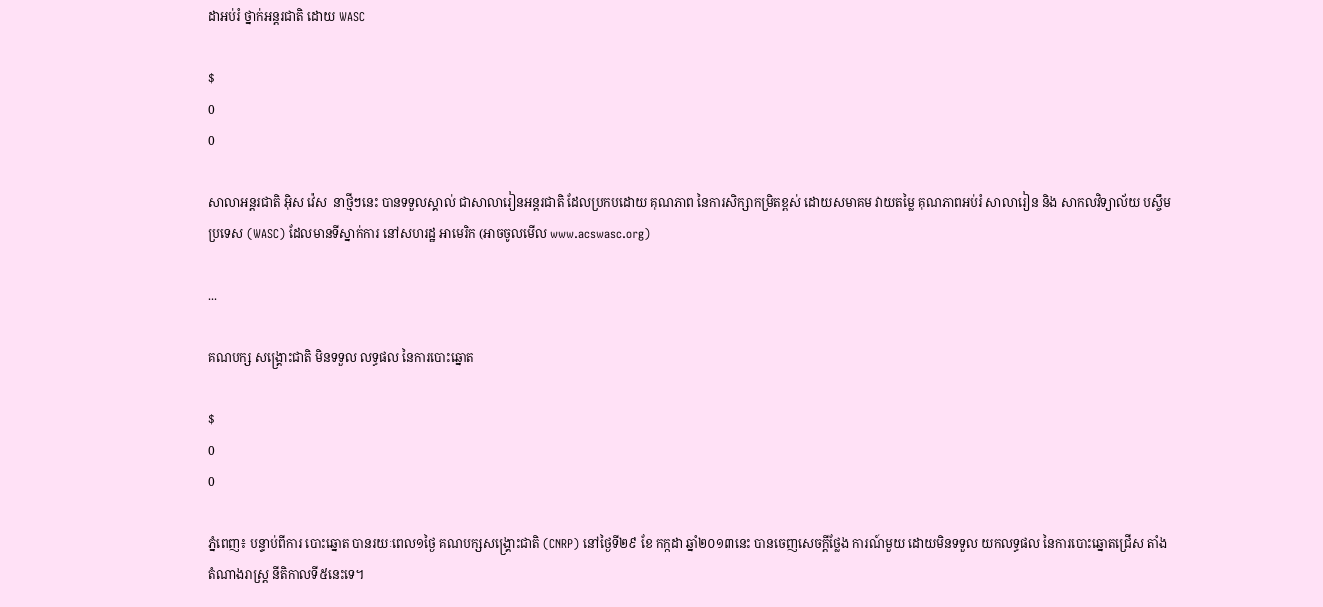ដាអប់រំ ថ្នាក់អន្តរជាតិ ដោយ WASC

$
0
0

សាលាអន្តរជាតិ អ៊ិស វ៉េស  នាថ្មីៗនេះ បានទទួលស្គាល់ ជាសាលារៀនអន្តរជាតិ ដែលប្រកបដោយ គុណភាព នៃការសិក្សាកម្រិតខ្ពស់ ដោយសមាគម វាយតម្លៃ គុណភាពអប់រំ សាលារៀន និង សាកលវិទ្យាល័យ បស្ចឹមប្រទេស (WASC) ដែលមានទីស្នាក់ការ នៅសហរដ្ឋ អាមេរិក (អាចចូលមើល www.acswasc.org)

...

គណបក្ស សង្គ្រោះជាតិ មិនទទួល លទ្ធផល នៃការបោះឆ្នោត

$
0
0

ភ្នំពេញ៖ បន្ទាប់ពីការ បោះឆ្នោត បានរយៈពេល១ថ្ងៃ គណបក្សសង្គ្រោះជាតិ (CNRP) នៅថ្ងៃទី២៩ ខែ កក្កដា ឆ្នាំ២០១៣នេះ បានចេញសេចក្តីថ្លែង ការណ៍មួយ ដោយមិនទទួល យកលទ្ធផល នៃការបោះឆ្នោតជ្រើស តាំងតំណាងរាស្រ្ត នីតិកាលទី៥នេះទេ។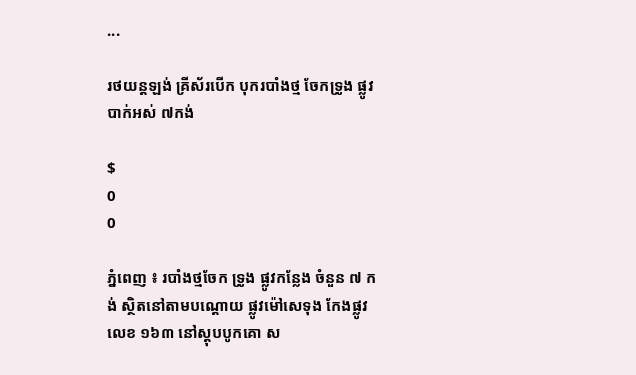...

រថយន្តឡង់ គ្រីស័របើក បុករបាំងថ្ម ចែកទ្រូង ផ្លូវបាក់អស់ ៧កង់

$
0
0

ភ្នំពេញ ៖ របាំងថ្មចែក ទ្រូង ផ្លូវកន្លែង ចំនួន ៧ កង់ ស្ថិតនៅតាមបណ្តោយ ផ្លូវម៉ៅសេទុង កែងផ្លូវលេខ ១៦៣ នៅស្តុបបូកគោ ស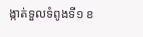ង្កាត់ទួលទំពូងទី១ ខ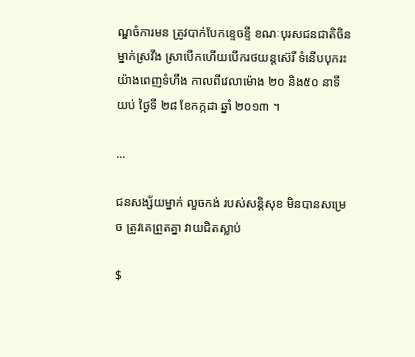ណ្ឌចំការមន ត្រូវបាក់បែកខ្ទេចខ្ទី ខណៈបុរសជនជាតិចិន ម្នាក់ស្រវឹង ស្រាបើកហើយបើករថយន្តស៊េរី ទំនើបបុករះយ៉ាងពេញទំហឹង កាលពីវេលាម៉ោង ២០ និង៥០ នាទីយប់ ថ្ងៃទី ២៨ ខែកក្កដា ឆ្នាំ ២០១៣ ។

...

ជនសង្ស័យម្នាក់ លួចកង់ របស់សន្តិសុខ មិនបានសម្រេច ត្រូវគេព្រួតគ្នា វាយជិតស្លាប់

$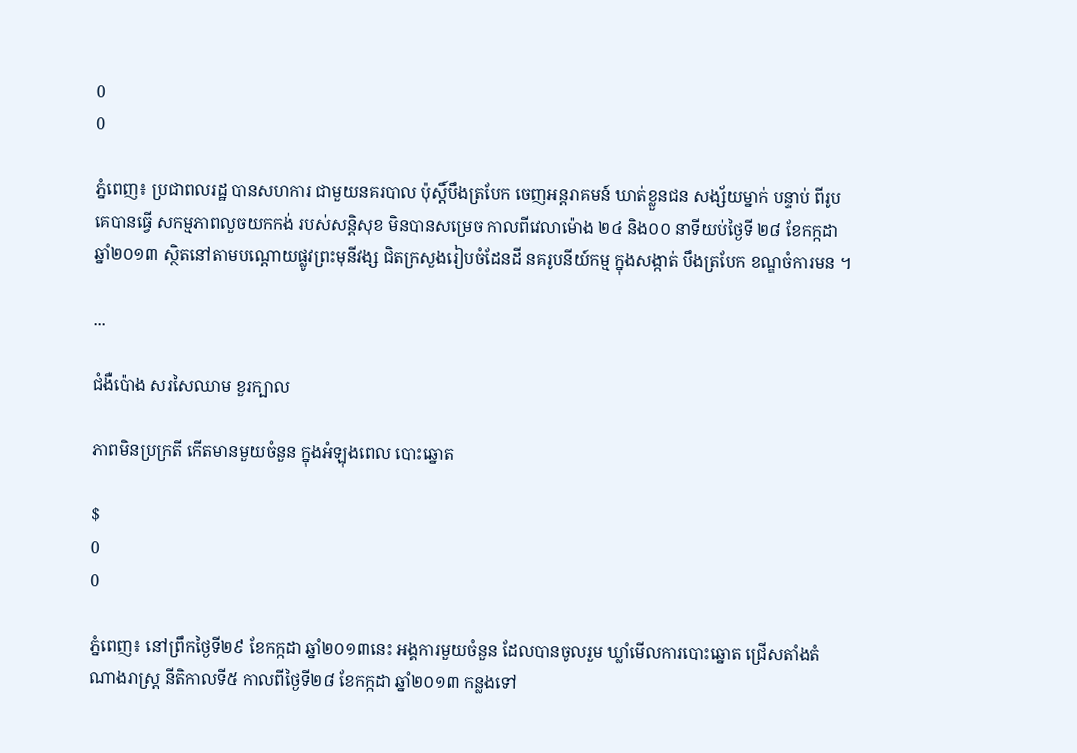0
0

ភ្នំពេញ៖ ប្រជាពលរដ្ឋ បានសហការ ជាមួយនគរបាល ប៉ុស្តិ៍បឹងត្របែក ចេញអន្តរាគមន៍ ឃាត់ខ្លួនជន សង្ស័យម្នាក់ បន្ទាប់ ពីរូបគេបានធ្វើ សកម្មភាពលួចយកកង់ របស់សន្តិសុខ មិនបានសម្រេច កាលពីវេលាម៉ោង ២៤ និង០០ នាទីយប់ថ្ងៃទី ២៨ ខែកក្កដា ឆ្នាំ២០១៣ ស្ថិតនៅតាមបណ្តោយផ្លូវព្រះមុនីវង្ស ជិតក្រសួងរៀបចំដែនដី នគរូបនីយ៍កម្ម ក្នុងសង្កាត់ បឹងត្របែក ខណ្ឌចំការមន ។

...

ជំងឺប៉ោង សរសៃឈាម ខួរក្បាល

ភាពមិនប្រក្រតី កើតមានមួយចំនួន ក្នុងអំឡុងពេល បោះឆ្នោត

$
0
0

ភ្នំពេញ៖ នៅព្រឹកថ្ងៃទី២៩ ខែកក្កដា ឆ្នាំ២០១៣នេះ អង្គការមួយចំនួន ដែលបានចូលរួម ឃ្លាំមើលការបោះឆ្នោត ជ្រើសតាំងតំណាងរាស្រ្ត នីតិកាលទី៥ កាលពីថ្ងៃទី២៨ ខែកក្កដា ឆ្នាំ២០១៣ កន្លងទៅ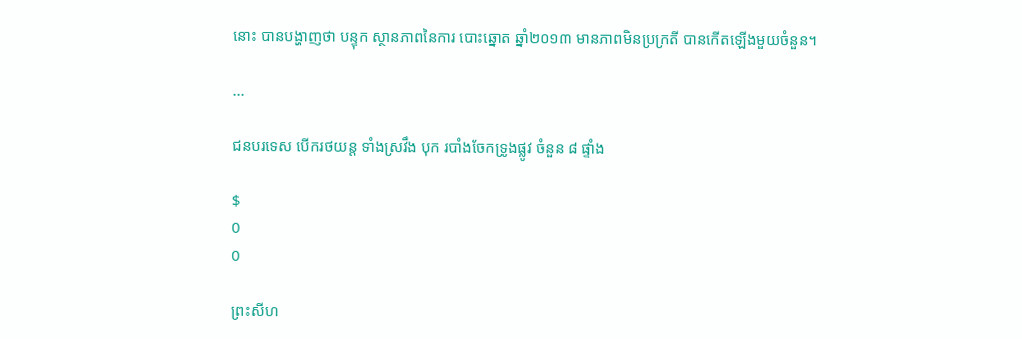នោះ បានបង្ហាញថា បន្ទុក ស្ថានភាពនៃការ បោះឆ្នោត ឆ្នាំ២០១៣ មានភាពមិនប្រក្រតី បានកើតឡើងមួយចំនួន។

...

ជនបរទេស បើករថយន្ដ ទាំងស្រវឹង បុក របាំងចែកទ្រូងផ្លូវ ចំនួន ៨ ផ្ទាំង

$
0
0

ព្រះសីហ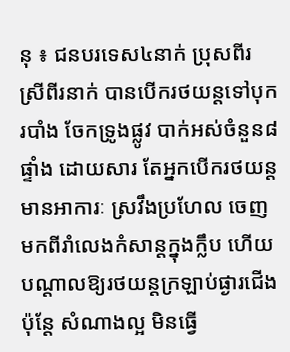នុ ៖ ជនបរទេស៤នាក់ ប្រុសពីរ ស្រីពីរនាក់ បានបើករថយន្ដទៅបុករបាំង ចែកទ្រូងផ្លូវ បាក់អស់ចំនួន៨ផ្ទាំង ដោយសារ តែអ្នកបើករថយន្ដ មានអាការៈ ស្រវឹងប្រហែល ចេញមកពីរាំលេងកំសាន្ដក្នុងក្លឹប ហើយ បណ្ដាលឱ្យរថយន្ដក្រឡាប់ផ្ងារជើង ប៉ុន្ដែ សំណាងល្អ មិនធ្វើ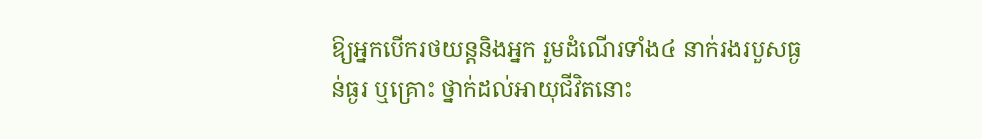ឱ្យអ្នកបើករថយន្ដនិងអ្នក រួមដំណើរទាំង៤ នាក់រងរបួសធ្ងន់ធ្ងរ ឬគ្រោះ ថ្នាក់ដល់អាយុជីវិតនោះ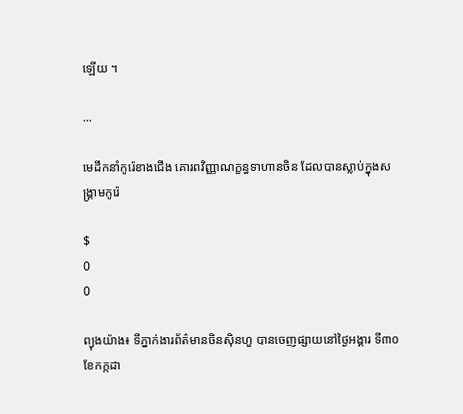ឡើយ ។

...

មេដឹកនាំកូរ៉េខាងជើង គោរពវិញ្ញាណក្ខន្ធទាហានចិន ដែលបានស្លាប់ក្នុងសង្គ្រាមកូរ៉េ

$
0
0

ព្យុងយ៉ាង៖ ទីភ្នាក់ងារព័ត៌មានចិនស៊ិនហួ បានចេញផ្សាយនៅថ្ងៃអង្គារ ទី៣០ ខែកក្កដា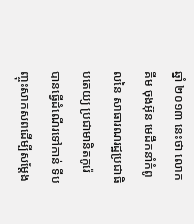ឆ្នាំ ២០១៣ នេះថា លោក គីម ចុងអ៊ុន មេដឹកនាំកំពូលនៃ សាធារណរដ្ឋប្រជាធិបតេយ្យ ប្រជាមានិតកូរ៉េ បានធ្វើដំណើរទៅកាន់ ទីបញ្ចុះសាកសពដើម្បីសម្តែង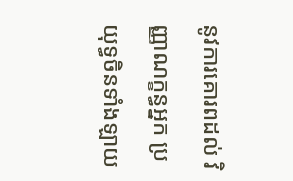នូវការគោរពដល់ វិញ្ញាណក្ខន្ធអ្នក ប្រយុទ្ធចិនទាំងឡាយ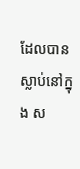ដែលបានស្លាប់នៅក្នុង ស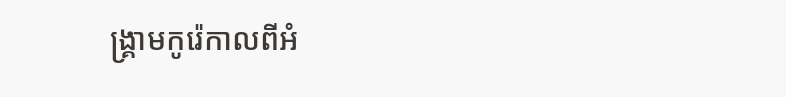ង្គ្រាមកូរ៉េកាលពីអំ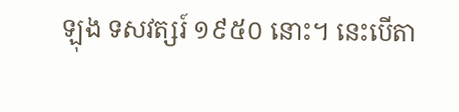ឡុង ទសវត្សរ៍ ១៩៥០ នោះ។ នេះបើតា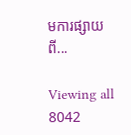មការផ្សាយពី...

Viewing all 8042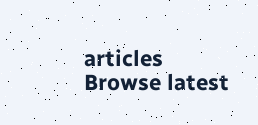articles
Browse latest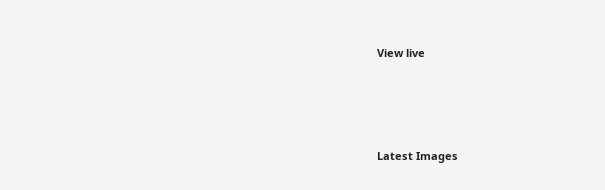View live




Latest Images